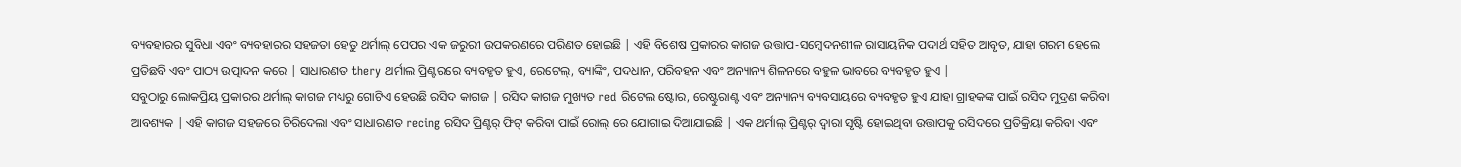ବ୍ୟବହାରର ସୁବିଧା ଏବଂ ବ୍ୟବହାରର ସହଜତା ହେତୁ ଥର୍ମାଲ୍ ପେପର ଏକ ଜରୁରୀ ଉପକରଣରେ ପରିଣତ ହୋଇଛି | ଏହି ବିଶେଷ ପ୍ରକାରର କାଗଜ ଉତ୍ତାପ-ସମ୍ବେଦନଶୀଳ ରାସାୟନିକ ପଦାର୍ଥ ସହିତ ଆବୃତ, ଯାହା ଗରମ ହେଲେ ପ୍ରତିଛବି ଏବଂ ପାଠ୍ୟ ଉତ୍ପାଦନ କରେ | ସାଧାରଣତ thery ଥର୍ମାଲ ପ୍ରିଣ୍ଟରରେ ବ୍ୟବହୃତ ହୁଏ, ରେଟେଲ୍, ବ୍ୟାଙ୍କିଂ, ପଦଧାନ, ପରିବହନ ଏବଂ ଅନ୍ୟାନ୍ୟ ଶିଳନରେ ବହୁଳ ଭାବରେ ବ୍ୟବହୃତ ହୁଏ |
ସବୁଠାରୁ ଲୋକପ୍ରିୟ ପ୍ରକାରର ଥର୍ମାଲ୍ କାଗଜ ମଧ୍ୟରୁ ଗୋଟିଏ ହେଉଛି ରସିଦ କାଗଜ | ରସିଦ କାଗଜ ମୁଖ୍ୟତ red ରିଟେଲ ଷ୍ଟୋର, ରେଷ୍ଟୁରାଣ୍ଟ ଏବଂ ଅନ୍ୟାନ୍ୟ ବ୍ୟବସାୟରେ ବ୍ୟବହୃତ ହୁଏ ଯାହା ଗ୍ରାହକଙ୍କ ପାଇଁ ରସିଦ ମୁଦ୍ରଣ କରିବା ଆବଶ୍ୟକ | ଏହି କାଗଜ ସହଜରେ ଚିରିଦେଲା ଏବଂ ସାଧାରଣତ recing ରସିଦ ପ୍ରିଣ୍ଟର୍ ଫିଟ୍ କରିବା ପାଇଁ ରୋଲ୍ ରେ ଯୋଗାଇ ଦିଆଯାଇଛି | ଏକ ଥର୍ମାଲ୍ ପ୍ରିଣ୍ଟର୍ ଦ୍ୱାରା ସୃଷ୍ଟି ହୋଇଥିବା ଉତ୍ତାପକୁ ରସିଦରେ ପ୍ରତିକ୍ରିୟା କରିବା ଏବଂ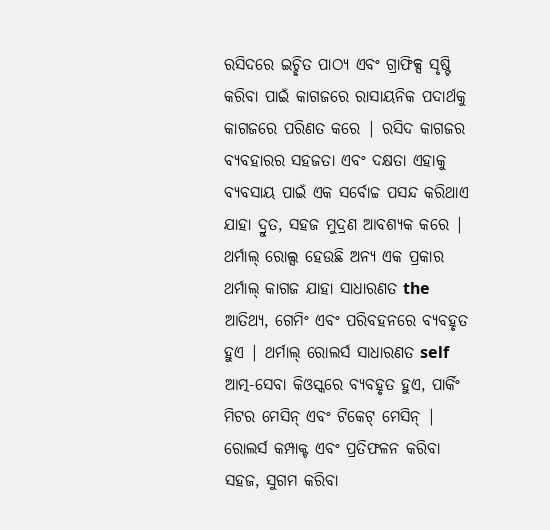ରସିଦରେ ଇଚ୍ଛିତ ପାଠ୍ୟ ଏବଂ ଗ୍ରାଫିକ୍ସ ସୃଷ୍ଟି କରିବା ପାଇଁ କାଗଜରେ ରାସାୟନିକ ପଦାର୍ଥକୁ କାଗଜରେ ପରିଣତ କରେ | ରସିଦ କାଗଜର ବ୍ୟବହାରର ସହଜତା ଏବଂ ଦକ୍ଷତା ଏହାକୁ ବ୍ୟବସାୟ ପାଇଁ ଏକ ସର୍ବୋଚ୍ଚ ପସନ୍ଦ କରିଥାଏ ଯାହା ଦ୍ରୁତ, ସହଜ ମୁଦ୍ରଣ ଆବଶ୍ୟକ କରେ |
ଥର୍ମାଲ୍ ରୋଲ୍ସ ହେଉଛି ଅନ୍ୟ ଏକ ପ୍ରକାର ଥର୍ମାଲ୍ କାଗଜ ଯାହା ସାଧାରଣତ the ଆତିଥ୍ୟ, ଗେମିଂ ଏବଂ ପରିବହନରେ ବ୍ୟବହୃତ ହୁଏ | ଥର୍ମାଲ୍ ରୋଲର୍ସ ସାଧାରଣତ self ଆତ୍ମ-ସେବା କିଓସ୍କରେ ବ୍ୟବହୃତ ହୁଏ, ପାର୍କିଂ ମିଟର ମେସିନ୍ ଏବଂ ଟିକେଟ୍ ମେସିନ୍ | ରୋଲର୍ସ କମ୍ପାକ୍ଟ ଏବଂ ପ୍ରତିଫଳନ କରିବା ସହଜ, ସୁଗମ କରିବା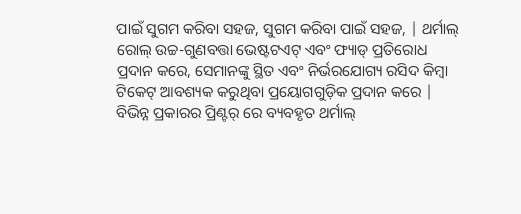ପାଇଁ ସୁଗମ କରିବା ସହଜ, ସୁଗମ କରିବା ପାଇଁ ସହଜ, | ଥର୍ମାଲ୍ ରୋଲ୍ ଉଚ୍ଚ-ଗୁଣବତ୍ତା ଭେଷ୍ଟଟଏଟ୍ ଏବଂ ଫ୍ୟାଡ୍ ପ୍ରତିରୋଧ ପ୍ରଦାନ କରେ, ସେମାନଙ୍କୁ ସ୍ଥିତ ଏବଂ ନିର୍ଭରଯୋଗ୍ୟ ରସିଦ କିମ୍ବା ଟିକେଟ୍ ଆବଶ୍ୟକ କରୁଥିବା ପ୍ରୟୋଗଗୁଡ଼ିକ ପ୍ରଦାନ କରେ |
ବିଭିନ୍ନ ପ୍ରକାରର ପ୍ରିଣ୍ଟର୍ ରେ ବ୍ୟବହୃତ ଥର୍ମାଲ୍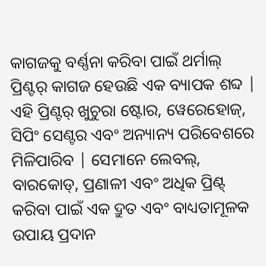କାଗଜକୁ ବର୍ଣ୍ଣନା କରିବା ପାଇଁ ଥର୍ମାଲ୍ ପ୍ରିଣ୍ଟର୍ କାଗଜ ହେଉଛି ଏକ ବ୍ୟାପକ ଶବ୍ଦ | ଏହି ପ୍ରିଣ୍ଟର୍ ଖୁଚୁରା ଷ୍ଟୋର, ୱେରେହୋଜ୍, ସିପିଂ ସେଣ୍ଟର ଏବଂ ଅନ୍ୟାନ୍ୟ ପରିବେଶରେ ମିଳିପାରିବ | ସେମାନେ ଲେବଲ୍, ବାରକୋଡ୍, ପ୍ରଣାଳୀ ଏବଂ ଅଧିକ ପ୍ରିଣ୍ଟ୍ କରିବା ପାଇଁ ଏକ ଦ୍ରୁତ ଏବଂ ବାଧ୍ୟତାମୂଳକ ଉପାୟ ପ୍ରଦାନ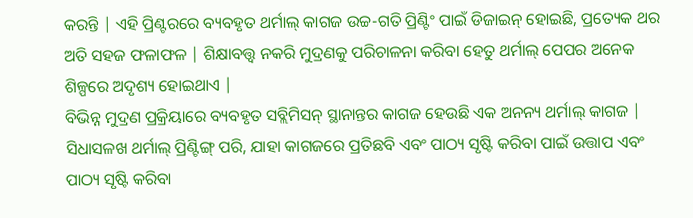କରନ୍ତି | ଏହି ପ୍ରିଣ୍ଟରରେ ବ୍ୟବହୃତ ଥର୍ମାଲ୍ କାଗଜ ଉଚ୍ଚ-ଗତି ପ୍ରିଣ୍ଟିଂ ପାଇଁ ଡିଜାଇନ୍ ହୋଇଛି, ପ୍ରତ୍ୟେକ ଥର ଅତି ସହଜ ଫଳାଫଳ | ଶିକ୍ଷାବତ୍ତ୍ୱ ନକରି ମୁଦ୍ରଣକୁ ପରିଚାଳନା କରିବା ହେତୁ ଥର୍ମାଲ୍ ପେପର ଅନେକ ଶିଳ୍ପରେ ଅଦୃଶ୍ୟ ହୋଇଥାଏ |
ବିଭିନ୍ନ ମୁଦ୍ରଣ ପ୍ରକ୍ରିୟାରେ ବ୍ୟବହୃତ ସବ୍ଲିମିସନ୍ ସ୍ଥାନାନ୍ତର କାଗଜ ହେଉଛି ଏକ ଅନନ୍ୟ ଥର୍ମାଲ୍ କାଗଜ | ସିଧାସଳଖ ଥର୍ମାଲ୍ ପ୍ରିଣ୍ଟିଙ୍ଗ୍ ପରି, ଯାହା କାଗଜରେ ପ୍ରତିଛବି ଏବଂ ପାଠ୍ୟ ସୃଷ୍ଟି କରିବା ପାଇଁ ଉତ୍ତାପ ଏବଂ ପାଠ୍ୟ ସୃଷ୍ଟି କରିବା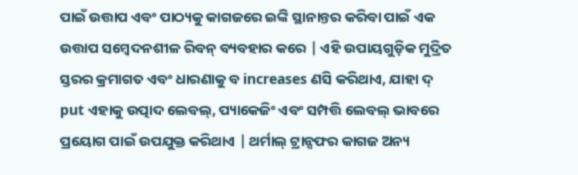ପାଇଁ ଉତ୍ତାପ ଏବଂ ପାଠ୍ୟକୁ କାଗଜରେ ଇଙ୍କି ସ୍ଥାନାନ୍ତର କରିବା ପାଇଁ ଏକ ଉତ୍ତାପ ସମ୍ବେଦନଶୀଳ ରିବନ୍ ବ୍ୟବହାର କରେ | ଏହି ଉପାୟଗୁଡ଼ିକ ମୁଦ୍ରିତ ସ୍ତରର କ୍ରମାଗତ ଏବଂ ଧାରଣାକୁ ବ increases ଣସି କରିଥାଏ, ଯାହା ଦ୍ put ଏହାକୁ ଉତ୍ପାଦ ଲେବଲ୍, ପ୍ୟାକେଜିଂ ଏବଂ ସମ୍ପତ୍ତି ଲେବଲ୍ ଭାବରେ ପ୍ରୟୋଗ ପାଇଁ ଉପଯୁକ୍ତ କରିଥାଏ | ଥର୍ମାଲ୍ ଟ୍ରାନ୍ସଫର କାଗଜ ଅନ୍ୟ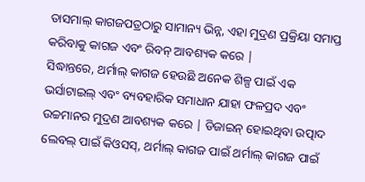ତାସମାଲ୍ କାଗଜପତ୍ରଠାରୁ ସାମାନ୍ୟ ଭିନ୍ନ, ଏହା ମୁଦ୍ରଣ ପ୍ରକ୍ରିୟା ସମାପ୍ତ କରିବାକୁ କାଗଜ ଏବଂ ରିବନ୍ ଆବଶ୍ୟକ କରେ |
ସିଦ୍ଧାନ୍ତରେ, ଥର୍ମାଲ୍ କାଗଜ ହେଉଛି ଅନେକ ଶିଳ୍ପ ପାଇଁ ଏକ ଭର୍ସାଟାଇଲ୍ ଏବଂ ବ୍ୟବହାରିକ ସମାଧାନ ଯାହା ଫଳପ୍ରଦ ଏବଂ ଉଚ୍ଚମାନର ମୁଦ୍ରଣ ଆବଶ୍ୟକ କରେ | ଡିଜାଇନ୍ ହୋଇଥିବା ଉତ୍ପାଦ ଲେବଲ୍ ପାଇଁ କିଓସସ୍, ଥର୍ମାଲ୍ କାଗଜ ପାଇଁ ଥର୍ମାଲ୍ କାଗଜ ପାଇଁ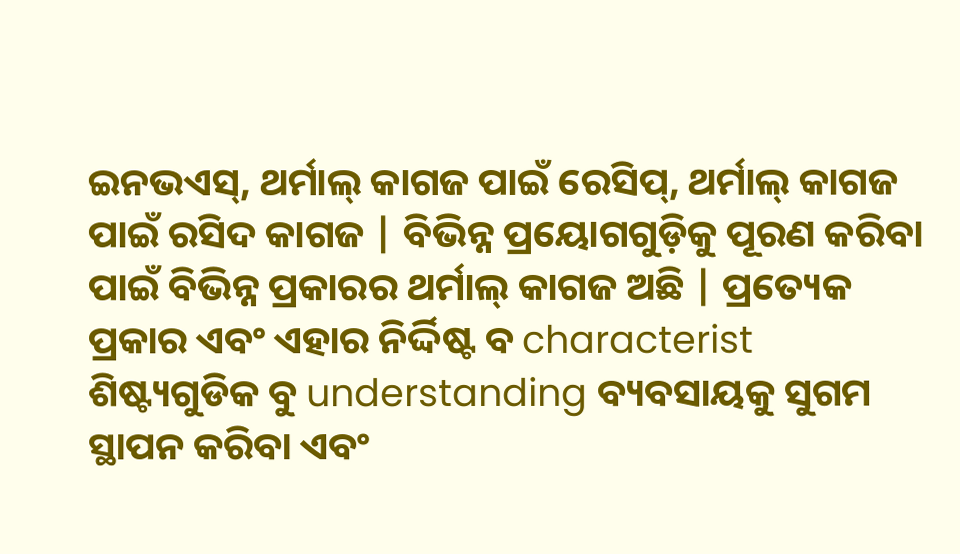ଇନଭଏସ୍, ଥର୍ମାଲ୍ କାଗଜ ପାଇଁ ରେସିପ୍, ଥର୍ମାଲ୍ କାଗଜ ପାଇଁ ରସିଦ କାଗଜ | ବିଭିନ୍ନ ପ୍ରୟୋଗଗୁଡ଼ିକୁ ପୂରଣ କରିବା ପାଇଁ ବିଭିନ୍ନ ପ୍ରକାରର ଥର୍ମାଲ୍ କାଗଜ ଅଛି | ପ୍ରତ୍ୟେକ ପ୍ରକାର ଏବଂ ଏହାର ନିର୍ଦ୍ଦିଷ୍ଟ ବ characterist ଶିଷ୍ଟ୍ୟଗୁଡିକ ବୁ understanding ବ୍ୟବସାୟକୁ ସୁଗମ ସ୍ଥାପନ କରିବା ଏବଂ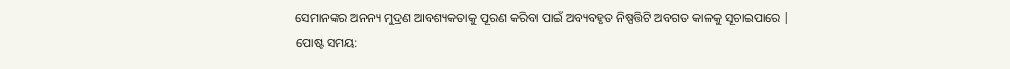ସେମାନଙ୍କର ଅନନ୍ୟ ମୁଦ୍ରଣ ଆବଶ୍ୟକତାକୁ ପୂରଣ କରିବା ପାଇଁ ଅବ୍ୟବହୃତ ନିଷ୍ପତ୍ତିଟି ଅବଗତ କାଳକୁ ସୂଚାଇପାରେ |
ପୋଷ୍ଟ ସମୟ: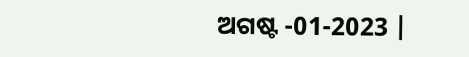ଅଗଷ୍ଟ -01-2023 |